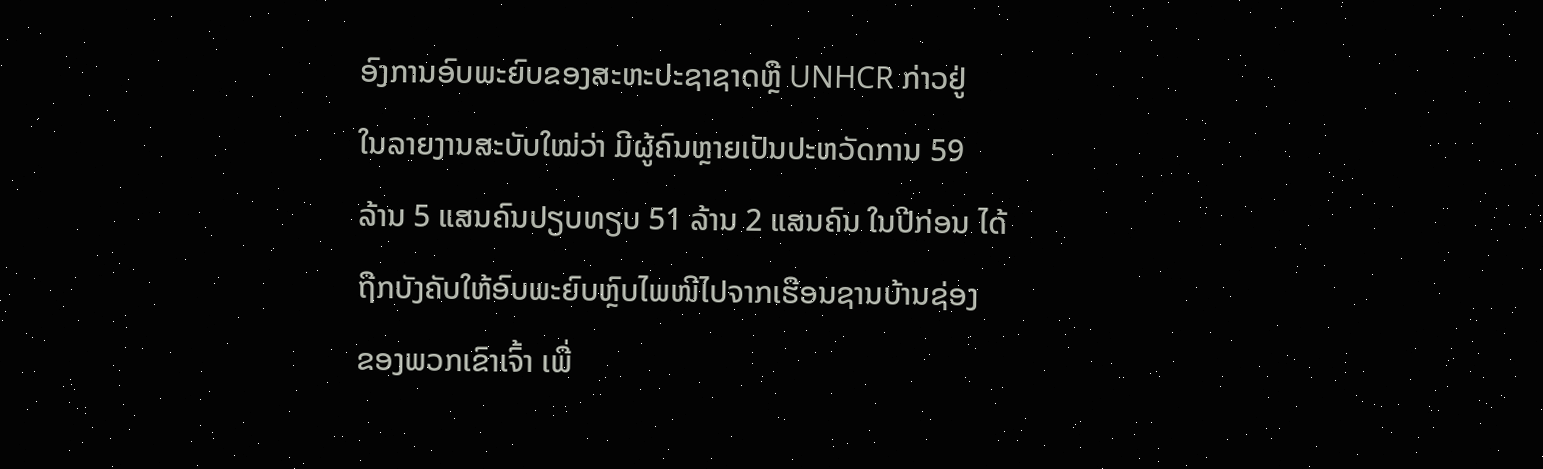ອົງການອົບພະຍົບຂອງສະຫະປະຊາຊາດຫຼື UNHCR ກ່າວຢູ່
ໃນລາຍງານສະບັບໃໝ່ວ່າ ມີຜູ້ຄົນຫຼາຍເປັນປະຫວັດການ 59
ລ້ານ 5 ແສນຄົນປຽບທຽບ 51 ລ້ານ 2 ແສນຄົນ ໃນປີກ່ອນ ໄດ້
ຖືກບັງຄັບໃຫ້ອົບພະຍົບຫຼົບໄພໜີໄປຈາກເຮືອນຊານບ້ານຊ່ອງ
ຂອງພວກເຂົາເຈົ້າ ເພື່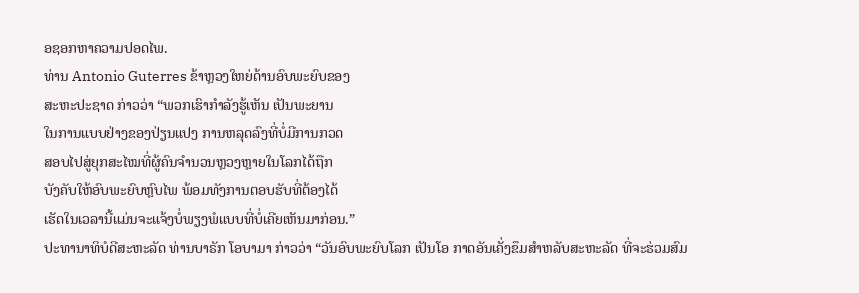ອຊອກຫາຄວາມປອດໄພ.
ທ່ານ Antonio Guterres ຂ້າຫຼວງໃຫຍ່ດ້ານອົບພະຍົບຂອງ
ສະຫະປະຊາດ ກ່າວວ່າ “ພວກເຮົາກຳລັງຮູ້ເຫັນ ເປັນພະຍານ
ໃນການແບບຢ່າງຂອງປ່ຽນແປງ ການຫລຸດລົງທີ່ບໍ່ມີການກວດ
ສອບໄປສູ່ຍຸກສະໄໝທີ່ຜູ້ຄົນຈຳນວນຫຼວງຫຼາຍໃນໂລກໄດ້ຖືກ
ບັງຄັບໃຫ້ອົບພະຍົບຫຼົບໄພ ພ້ອມທັງການຕອບຮັບທີ່ຕ້ອງໄດ້
ເຮັດໃນເວລານີ້ແມ່ນຈະແຈ້ງບໍ່ພຽງພໍແບບທີ່ບໍ່ເຄີຍເຫັນມາກ່ອນ.”
ປະທານາທິບໍດີສະຫະລັດ ທ່ານບາຣັກ ໂອບາມາ ກ່າວວ່າ “ວັນອົບພະຍົບໂລກ ເປັນໂອ ກາດອັນເຄັ່ງຂຶມສຳຫລັບສະຫະລັດ ທີ່ຈະຮ່ວມສົມ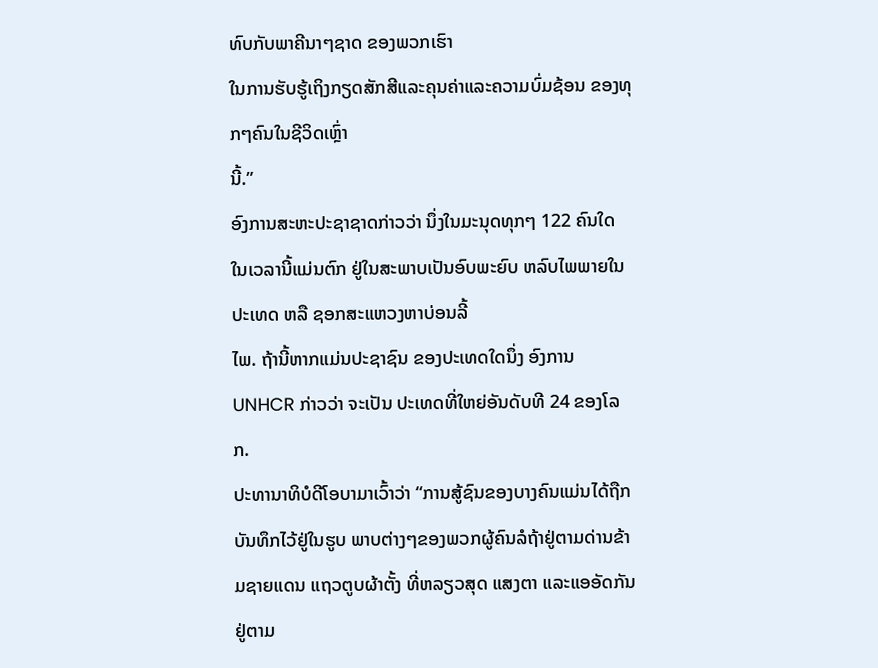ທົບກັບພາຄີນາໆຊາດ ຂອງພວກເຮົາ
ໃນການຮັບຮູ້ເຖິງກຽດສັກສີແລະຄຸນຄ່າແລະຄວາມບົ່ມຊ້ອນ ຂອງທຸກໆຄົນໃນຊີວິດເຫຼົ່າ
ນີ້.”
ອົງການສະຫະປະຊາຊາດກ່າວວ່າ ນຶ່ງໃນມະນຸດທຸກໆ 122 ຄົນໃດ ໃນເວລານີ້ແມ່ນຕົກ ຢູ່ໃນສະພາບເປັນອົບພະຍົບ ຫລົບໄພພາຍໃນປະເທດ ຫລື ຊອກສະແຫວງຫາບ່ອນລີ້
ໄພ. ຖ້ານີ້ຫາກແມ່ນປະຊາຊົນ ຂອງປະເທດໃດນຶ່ງ ອົງການ UNHCR ກ່າວວ່າ ຈະເປັນ ປະເທດທີ່ໃຫຍ່ອັນດັບທີ 24 ຂອງໂລກ.
ປະທານາທິບໍດີໂອບາມາເວົ້າວ່າ “ການສູ້ຊົນຂອງບາງຄົນແມ່ນໄດ້ຖືກບັນທຶກໄວ້ຢູ່ໃນຮູບ ພາບຕ່າງໆຂອງພວກຜູ້ຄົນລໍຖ້າຢູ່ຕາມດ່ານຂ້າມຊາຍແດນ ແຖວຕູບຜ້າຕັ້ງ ທີ່ຫລຽວສຸດ ແສງຕາ ແລະແອອັດກັນຢູ່ຕາມ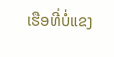ເຮືອທີ່ບໍ່ແຂງ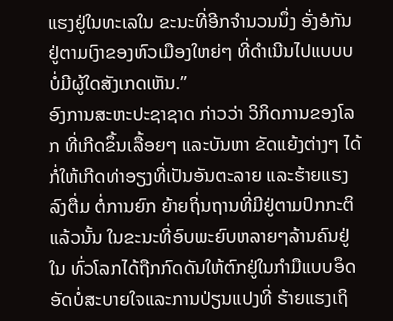ແຮງຢູ່ໃນທະເລໃນ ຂະນະທີ່ອີກຈຳນວນນຶ່ງ ອັ່ງອໍກັນຢູ່ຕາມເງົາຂອງຫົວເມືອງໃຫຍ່ໆ ທີ່ດຳເນີນໄປແບບບບໍ່ມີຜູ້ໃດສັງເກດເຫັນ.”
ອົງການສະຫະປະຊາຊາດ ກ່າວວ່າ ວິກິດການຂອງໂລກ ທີ່ເກີດຂຶ້ນເລື້ອຍໆ ແລະບັນຫາ ຂັດແຍ້ງຕ່າງໆ ໄດ້ກໍ່ໃຫ້ເກີດທ່າອຽງທີ່ເປັນອັນຕະລາຍ ແລະຮ້າຍແຮງລົງຕື່ມ ຕໍ່ການຍົກ ຍ້າຍຖິ່ນຖານທີ່ມີຢູ່ຕາມປົກກະຕິແລ້ວນັ້ນ ໃນຂະນະທີ່ອົບພະຍົບຫລາຍໆລ້ານຄົນຢູ່ໃນ ທົ່ວໂລກໄດ້ຖືກກົດດັນໃຫ້ຕົກຢູ່ໃນກຳມືແບບອຶດອັດບໍ່ສະບາຍໃຈແລະການປ່ຽນແປງທີ່ ຮ້າຍແຮງເຖິ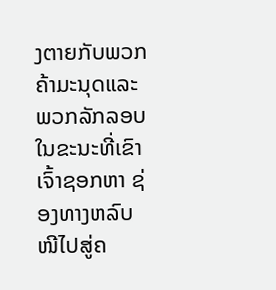ງຕາຍກັບພວກຄ້າມະນຸດແລະພວກລັກລອບ ໃນຂະນະທີ່ເຂົາເຈົ້າຊອກຫາ ຊ່ອງທາງຫລົບໜີໄປສູ່ຄ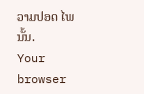ວາມປອດ ໄພນັ້ນ.
Your browser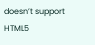doesn’t support HTML5